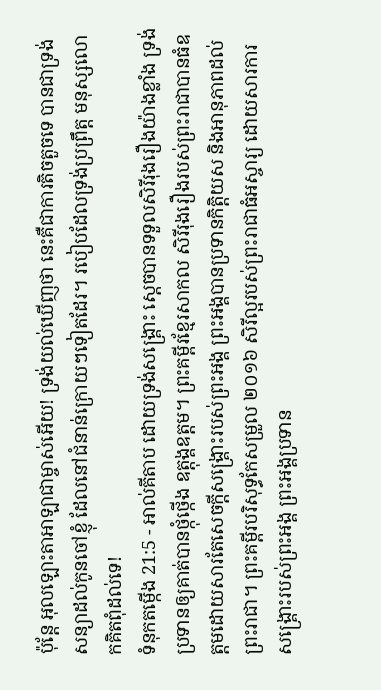ប៉ុន្តែ អុលឡោះតាអាឡាជាម្ចាស់អើយ! ទ្រង់យល់ឃើញថា នេះគឺជាការតិចតួចទេ បានជាទ្រង់សន្យាដល់កូនចៅខ្ញុំ ដែលនៅជំនាន់ក្រោយៗទៀតដែរ។ របៀបដែលទ្រង់ប្រព្រឹត្ត មនុស្សលោកគិតពុំដល់ទេ!
ទំនុកតម្កើង 21:5 - អាល់គីតាប ដោយទ្រង់សង្គ្រោះ ស្តេចបានទទួលសិរីរុងរឿងយ៉ាងខ្លាំង ទ្រង់ប្រទានឲ្យគាត់បានថ្កុំថ្កើង ឧត្ដុង្គឧត្ដម។ ព្រះគម្ពីរខ្មែរសាកល សិរីរុងរឿងរបស់ព្រះរាជាបានធំឧត្ដមដោយសារតែសេចក្ដីសង្គ្រោះរបស់ព្រះអង្គ ព្រះអង្គបានប្រទានកិត្តិយស និងអានុភាពដល់ព្រះរាជា។ ព្រះគម្ពីរបរិសុទ្ធកែសម្រួល ២០១៦ សិរីល្អរបស់ព្រះរាជាធំអស្ចារ្យ ដោយសារការសង្គ្រោះរបស់ព្រះអង្គ ព្រះអង្គប្រទាន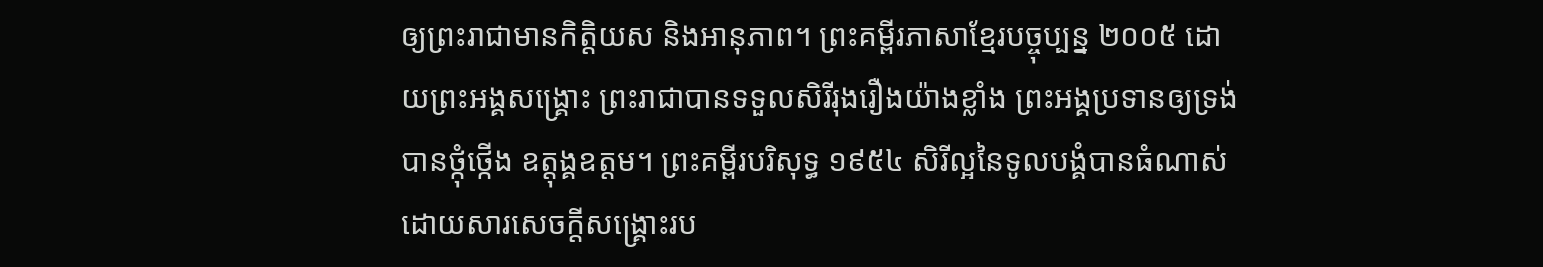ឲ្យព្រះរាជាមានកិត្តិយស និងអានុភាព។ ព្រះគម្ពីរភាសាខ្មែរបច្ចុប្បន្ន ២០០៥ ដោយព្រះអង្គសង្គ្រោះ ព្រះរាជាបានទទួលសិរីរុងរឿងយ៉ាងខ្លាំង ព្រះអង្គប្រទានឲ្យទ្រង់បានថ្កុំថ្កើង ឧត្ដុង្គឧត្ដម។ ព្រះគម្ពីរបរិសុទ្ធ ១៩៥៤ សិរីល្អនៃទូលបង្គំបានធំណាស់ ដោយសារសេចក្ដីសង្គ្រោះរប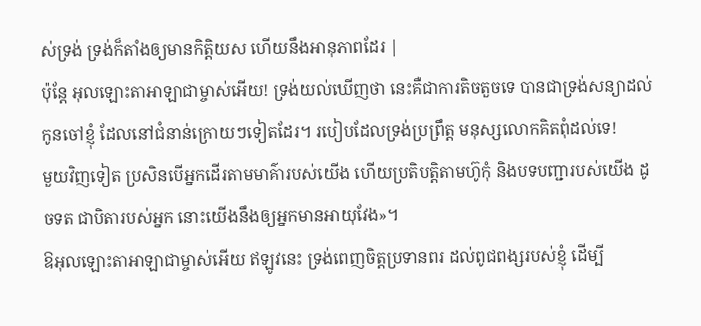ស់ទ្រង់ ទ្រង់ក៏តាំងឲ្យមានកិត្តិយស ហើយនឹងអានុភាពដែរ |
ប៉ុន្តែ អុលឡោះតាអាឡាជាម្ចាស់អើយ! ទ្រង់យល់ឃើញថា នេះគឺជាការតិចតួចទេ បានជាទ្រង់សន្យាដល់កូនចៅខ្ញុំ ដែលនៅជំនាន់ក្រោយៗទៀតដែរ។ របៀបដែលទ្រង់ប្រព្រឹត្ត មនុស្សលោកគិតពុំដល់ទេ!
មួយវិញទៀត ប្រសិនបើអ្នកដើរតាមមាគ៌ារបស់យើង ហើយប្រតិបត្តិតាមហ៊ូកុំ និងបទបញ្ជារបស់យើង ដូចទត ជាបិតារបស់អ្នក នោះយើងនឹងឲ្យអ្នកមានអាយុវែង»។
ឱអុលឡោះតាអាឡាជាម្ចាស់អើយ ឥឡូវនេះ ទ្រង់ពេញចិត្តប្រទានពរ ដល់ពូជពង្សរបស់ខ្ញុំ ដើម្បី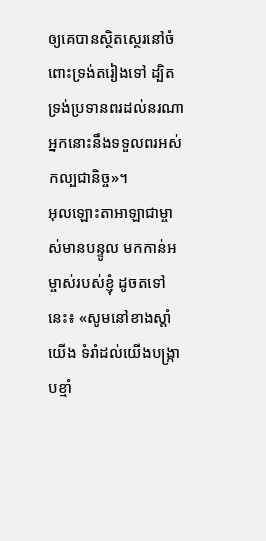ឲ្យគេបានស្ថិតស្ថេរនៅចំពោះទ្រង់តរៀងទៅ ដ្បិតទ្រង់ប្រទានពរដល់នរណា អ្នកនោះនឹងទទួលពរអស់កល្បជានិច្ច»។
អុលឡោះតាអាឡាជាម្ចាស់មានបន្ទូល មកកាន់អម្ចាស់របស់ខ្ញុំ ដូចតទៅនេះ៖ «សូមនៅខាងស្ដាំយើង ទំរាំដល់យើងបង្ក្រាបខ្មាំ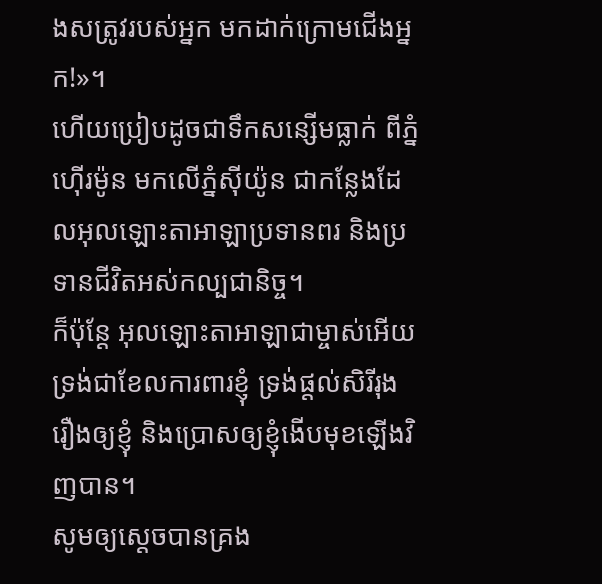ងសត្រូវរបស់អ្នក មកដាក់ក្រោមជើងអ្នក!»។
ហើយប្រៀបដូចជាទឹកសន្សើមធ្លាក់ ពីភ្នំហ៊ើរម៉ូន មកលើភ្នំស៊ីយ៉ូន ជាកន្លែងដែលអុលឡោះតាអាឡាប្រទានពរ និងប្រទានជីវិតអស់កល្បជានិច្ច។
ក៏ប៉ុន្តែ អុលឡោះតាអាឡាជាម្ចាស់អើយ ទ្រង់ជាខែលការពារខ្ញុំ ទ្រង់ផ្តល់សិរីរុងរឿងឲ្យខ្ញុំ និងប្រោសឲ្យខ្ញុំងើបមុខឡើងវិញបាន។
សូមឲ្យស្តេចបានគ្រង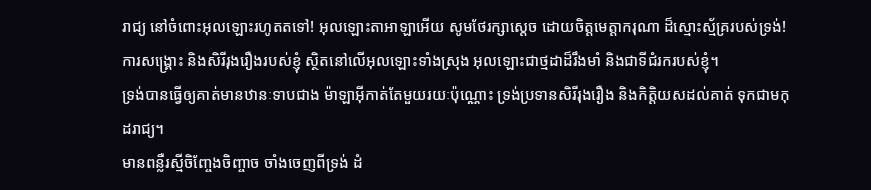រាជ្យ នៅចំពោះអុលឡោះរហូតតទៅ! អុលឡោះតាអាឡាអើយ សូមថែរក្សាស្តេច ដោយចិត្តមេត្តាករុណា ដ៏ស្មោះស្ម័គ្ររបស់ទ្រង់!
ការសង្គ្រោះ និងសិរីរុងរឿងរបស់ខ្ញុំ ស្ថិតនៅលើអុលឡោះទាំងស្រុង អុលឡោះជាថ្មដាដ៏រឹងមាំ និងជាទីជំរករបស់ខ្ញុំ។
ទ្រង់បានធ្វើឲ្យគាត់មានឋានៈទាបជាង ម៉ាឡាអ៊ីកាត់តែមួយរយៈប៉ុណ្ណោះ ទ្រង់ប្រទានសិរីរុងរឿង និងកិត្តិយសដល់គាត់ ទុកជាមកុដរាជ្យ។
មានពន្លឺរស្មីចិញ្ចែងចិញ្ចាច ចាំងចេញពីទ្រង់ ដំ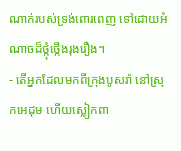ណាក់របស់ទ្រង់ពោរពេញ ទៅដោយអំណាចដ៏ថ្កុំថ្កើងរុងរឿង។
- តើអ្នកដែលមកពីក្រុងបូសរ៉ា នៅស្រុកអេដុម ហើយស្លៀកពា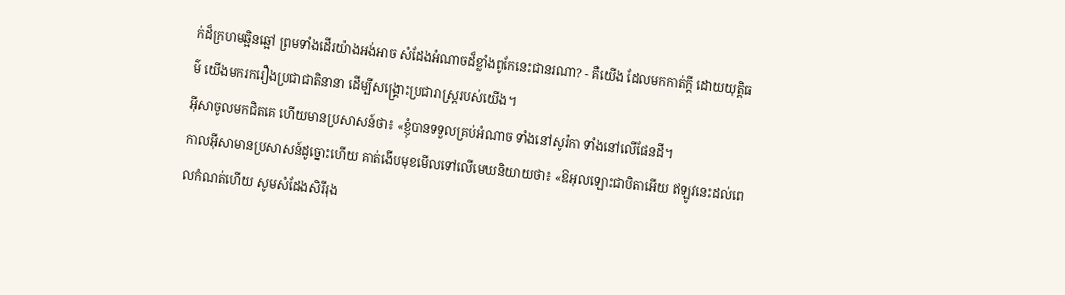ក់ដ៏ក្រហមឆ្អិនឆ្អៅ ព្រមទាំងដើរយ៉ាងអង់អាច សំដែងអំណាចដ៏ខ្លាំងពូកែនេះជានរណា? - គឺយើង ដែលមកកាត់ក្ដី ដោយយុត្តិធម៌ យើងមករករឿងប្រជាជាតិនានា ដើម្បីសង្គ្រោះប្រជារាស្ត្ររបស់យើង។
អ៊ីសាចូលមកជិតគេ ហើយមានប្រសាសន៍ថា៖ «ខ្ញុំបានទទួលគ្រប់អំណាច ទាំងនៅសូរ៉កា ទាំងនៅលើផែនដី។
កាលអ៊ីសាមានប្រសាសន៍ដូច្នោះហើយ គាត់ងើបមុខមើលទៅលើមេឃនិយាយថា៖ «ឱអុលឡោះជាបិតាអើយ ឥឡូវនេះដល់ពេលកំណត់ហើយ សូមសំដែងសិរីរុង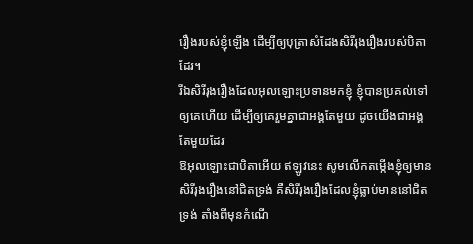រឿងរបស់ខ្ញុំឡើង ដើម្បីឲ្យបុត្រាសំដែងសិរីរុងរឿងរបស់បិតាដែរ។
រីឯសិរីរុងរឿងដែលអុលឡោះប្រទានមកខ្ញុំ ខ្ញុំបានប្រគល់ទៅឲ្យគេហើយ ដើម្បីឲ្យគេរួមគ្នាជាអង្គតែមួយ ដូចយើងជាអង្គតែមួយដែរ
ឱអុលឡោះជាបិតាអើយ ឥឡូវនេះ សូមលើកតម្កើងខ្ញុំឲ្យមានសិរីរុងរឿងនៅជិតទ្រង់ គឺសិរីរុងរឿងដែលខ្ញុំធ្លាប់មាននៅជិតទ្រង់ តាំងពីមុនកំណើ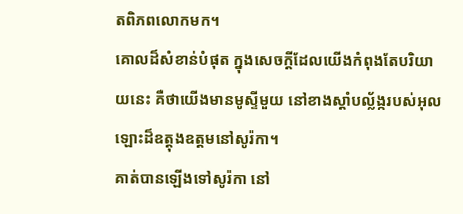តពិភពលោកមក។
គោលដ៏សំខាន់បំផុត ក្នុងសេចក្ដីដែលយើងកំពុងតែបរិយាយនេះ គឺថាយើងមានមូស្ទីមួយ នៅខាងស្ដាំបល្ល័ង្ករបស់អុលឡោះដ៏ឧត្ដុងឧត្ដមនៅសូរ៉កា។
គាត់បានឡើងទៅសូរ៉កា នៅ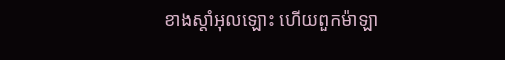ខាងស្ដាំអុលឡោះ ហើយពួកម៉ាឡា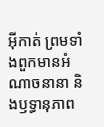អ៊ីកាត់ ព្រមទាំងពួកមានអំណាចនានា និងឫទ្ធានុភាព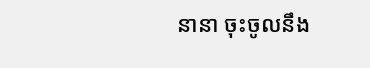នានា ចុះចូលនឹង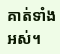គាត់ទាំងអស់។